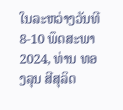ໃນລະຫວ່າງວັນທີ 8-10 ພຶດສະພາ 2024, ທ່ານ ທອງລຸນ ສີສຸລິດ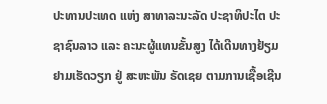ປະທານປະເທດ ແຫ່ງ ສາທາລະນະລັດ ປະຊາທິປະໄຕ ປະຊາຊົນລາວ ແລະ ຄະນະຜູ້ແທນຂັ້ນສູງ ໄດ້ເດີນທາງຢ້ຽມຢາມເຮັດວຽກ ຢູ່ ສະຫະພັນ ຣັດເຊຍ ຕາມການເຊື້ອເຊີນ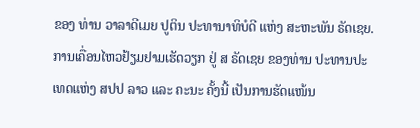ຂອງ ທ່ານ ວາລາດີເມຍ ປູຕິນ ປະທານາທິບໍດີ ແຫ່ງ ສະຫະພັນ ຣັດເຊຍ.
ການເຄື່ອນໄຫວຢ້ຽມຢາມເຮັດວຽກ ຢູ່ ສ ຣັດເຊຍ ຂອງທ່ານ ປະທານປະເທດແຫ່ງ ສປປ ລາວ ແລະ ຄະນະ ຄັ້ງນີ້ ເປັນການຮັດແໜ້ນ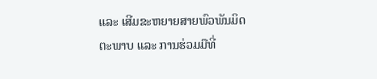ແລະ ເສີມຂະຫຍາຍສາຍພົວພັນມິດຕະພາບ ແລະ ການຮ່ວມມືທີ່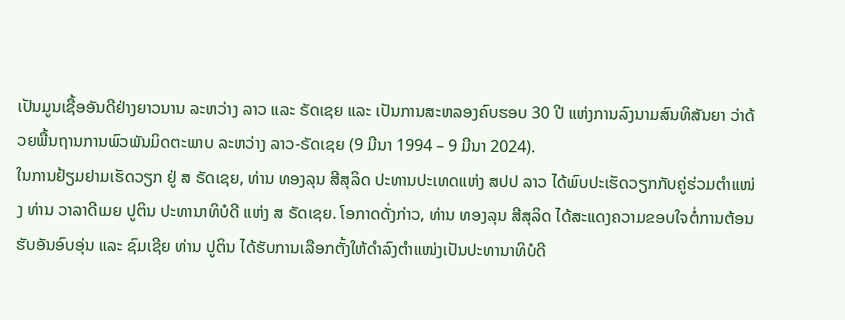ເປັນມູນເຊື້ອອັນດີຢ່າງຍາວນານ ລະຫວ່າງ ລາວ ແລະ ຣັດເຊຍ ແລະ ເປັນການສະຫລອງຄົບຮອບ 30 ປີ ແຫ່ງການລົງນາມສົນທິສັນຍາ ວ່າດ້ວຍພື້ນຖານການພົວພັນມິດຕະພາບ ລະຫວ່າງ ລາວ-ຣັດເຊຍ (9 ມີນາ 1994 – 9 ມີນາ 2024).
ໃນການຢ້ຽມຢາມເຮັດວຽກ ຢູ່ ສ ຣັດເຊຍ, ທ່ານ ທອງລຸນ ສີສຸລິດ ປະທານປະເທດແຫ່ງ ສປປ ລາວ ໄດ້ພົບປະເຮັດວຽກກັບຄູ່ຮ່ວມຕໍາແໜ່ງ ທ່ານ ວາລາດີເມຍ ປູຕິນ ປະທານາທິບໍດີ ແຫ່ງ ສ ຣັດເຊຍ. ໂອກາດດັ່ງກ່າວ, ທ່ານ ທອງລຸນ ສີສຸລິດ ໄດ້ສະແດງຄວາມຂອບໃຈຕໍ່ການຕ້ອນຮັບອັນອົບອຸ່ນ ແລະ ຊົມເຊີຍ ທ່ານ ປູຕິນ ໄດ້ຮັບການເລືອກຕັ້ງໃຫ້ດໍາລົງຕໍາແໜ່ງເປັນປະທານາທິບໍດີ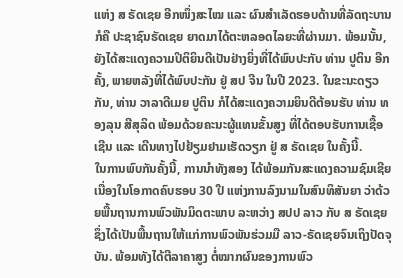ແຫ່ງ ສ ຣັດເຊຍ ອີກໜຶ່ງສະໄໝ ແລະ ຜົນສໍາເລັດຮອບດ້ານທີ່ລັດຖະບານ ກໍຄື ປະຊາຊົນຣັດເຊຍ ຍາດມາໄດ້ຕະຫລອດໄລຍະທີ່ຜ່ານມາ. ພ້ອມນັ້ນ, ຍັງໄດ້ສະແດງຄວາມປິຕິຍິນດີເປັນຢ່າງຍິ່ງທີ່ໄດ້ພົບປະກັບ ທ່ານ ປູຕິນ ອີກຄັ້ງ, ພາຍຫລັງທີ່ໄດ້ພົບປະກັນ ຢູ່ ສປ ຈີນ ໃນປີ 2023. ໃນຂະນະດຽວກັນ, ທ່ານ ວາລາດີເມຍ ປູຕິນ ກໍໄດ້ສະແດງຄວາມຍິນດີຕ້ອນຮັບ ທ່ານ ທອງລຸນ ສີສຸລິດ ພ້ອມດ້ວຍຄະນະຜູ້ແທນຂັ້ນສູງ ທີ່ໄດ້ຕອບຮັບການເຊື້ອເຊີນ ແລະ ເດີນທາງໄປຢ້ຽມຢາມເຮັດວຽກ ຢູ່ ສ ຣັດເຊຍ ໃນຄັ້ງນີ້.
ໃນການພົບກັນຄັ້ງນີ້, ການນໍາທັງສອງ ໄດ້ພ້ອມກັນສະແດງຄວາມຊົມເຊີຍເນື່ອງໃນໂອກາດຄົບຮອບ 30 ປີ ແຫ່ງການລົງນາມໃນສົນທິສັນຍາ ວ່າດ້ວຍພື້ນຖານການພົວພັນມິດຕະພາບ ລະຫວ່າງ ສປປ ລາວ ກັບ ສ ຣັດເຊຍ ຊຶ່ງໄດ້ເປັນພື້ນຖານໃຫ້ແກ່ການພົວພັນຮ່ວມມື ລາວ-ຣັດເຊຍຈົນເຖິງປັດຈຸບັນ. ພ້ອມທັງໄດ້ຕີລາຄາສູງ ຕໍ່ໝາກຜົນຂອງການພົວ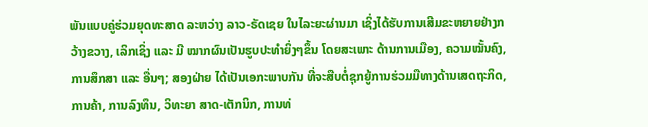ພັນແບບຄູ່ຮ່ວມຍຸດທະສາດ ລະຫວ່າງ ລາວ-ຣັດເຊຍ ໃນໄລະຍະຜ່ານມາ ເຊິ່ງໄດ້ຮັບການເສີມຂະຫຍາຍຢ່າງກວ້າງຂວາງ, ເລິກເຊິ່ງ ແລະ ມີ ໝາກຜົນເປັນຮູບປະທໍາຍິ່ງໆຂຶ້ນ ໂດຍສະເພາະ ດ້ານການເມືອງ, ຄວາມໝັ້ນຄົງ, ການສຶກສາ ແລະ ອື່ນໆ; ສອງຝ່າຍ ໄດ້ເປັນເອກະພາບກັນ ທີ່ຈະສືບຕໍ່ຊຸກຍູ້ການຮ່ວມມືທາງດ້ານເສດຖະກິດ, ການຄ້າ, ການລົງທຶນ, ວິທະຍາ ສາດ-ເຕັກນິກ, ການທ່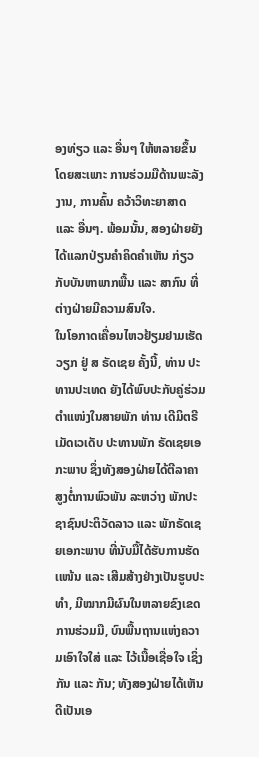ອງທ່ຽວ ແລະ ອື່ນໆ ໃຫ້ຫລາຍຂຶ້ນ ໂດຍສະເພາະ ການຮ່ວມມືດ້ານພະລັງງານ, ການຄົ້ນ ຄວ້າວິທະຍາສາດ ແລະ ອື່ນໆ. ພ້ອມນັ້ນ, ສອງຝ່າຍຍັງໄດ້ແລກປ່ຽນຄໍາຄິດຄໍາເຫັນ ກ່ຽວກັບບັນຫາພາກພື້ນ ແລະ ສາກົນ ທີ່ຕ່າງຝ່າຍມີຄວາມສົນໃຈ.
ໃນໂອກາດເຄື່ອນໄຫວຢ້ຽມຢາມເຮັດວຽກ ຢູ່ ສ ຣັດເຊຍ ຄັ້ງນີ້, ທ່ານ ປະທານປະເທດ ຍັງໄດ້ພົບປະກັບຄູ່ຮ່ວມຕໍາແໜ່ງໃນສາຍພັກ ທ່ານ ເດີມິຕຣີ ເມັດເວເດັບ ປະທານພັກ ຣັດເຊຍເອກະພາບ ຊຶ່ງທັງສອງຝ່າຍໄດ້ຕີລາຄາສູງຕໍ່ການພົວພັນ ລະຫວ່າງ ພັກປະຊາຊົນປະຕິວັດລາວ ແລະ ພັກຣັດເຊຍເອກະພາບ ທີ່ນັບມື້ໄດ້ຮັບການຮັດເເໜ້ນ ເເລະ ເສີມສ້າງຢ່າງເປັນຮູບປະທໍາ, ມີໝາກມີຜົນໃນຫລາຍຂົງເຂດການຮ່ວມມື, ບົນພື້ນຖານແຫ່ງຄວາມເອົາໃຈໃສ່ ແລະ ໄວ້ເນື້ອເຊື່ອໃຈ ເຊິ່ງກັນ ແລະ ກັນ; ທັງສອງຝ່າຍໄດ້ເຫັນດີເປັນເອ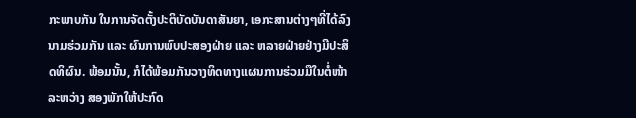ກະພາບກັນ ໃນການຈັດຕັ້ງປະຕິບັດບັນດາສັນຍາ, ເອກະສານຕ່າງໆທີ່ໄດ້ລົງນາມຮ່ວມກັນ ແລະ ຜົນການພົບປະສອງຝ່າຍ ແລະ ຫລາຍຝ່າຍຢ່າງມີປະສິດທິຜົນ. ພ້ອມນັ້ນ, ກໍໄດ້ພ້ອມກັນວາງທິດທາງແຜນການຮ່ວມມືໃນຕໍ່ໜ້າ ລະຫວ່າງ ສອງພັກໃຫ້ປະກົດ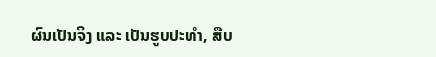ຜົນເປັນຈິງ ແລະ ເປັນຮູບປະທໍາ, ສືບ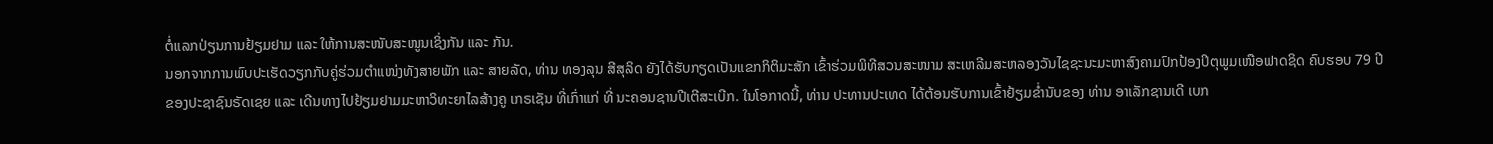ຕໍ່ແລກປ່ຽນການຢ້ຽມຢາມ ແລະ ໃຫ້ການສະໜັບສະໜູນເຊິ່ງກັນ ແລະ ກັນ.
ນອກຈາກການພົບປະເຮັດວຽກກັບຄູ່ຮ່ວມຕໍາແໜ່ງທັງສາຍພັກ ແລະ ສາຍລັດ, ທ່ານ ທອງລຸນ ສີສຸລິດ ຍັງໄດ້ຮັບກຽດເປັນແຂກກິຕິມະສັກ ເຂົ້າຮ່ວມພິທີສວນສະໜາມ ສະເຫລີມສະຫລອງວັນໄຊຊະນະມະຫາສົງຄາມປົກປ້ອງປິຕຸພູມເໜືອຟາດຊິດ ຄົບຮອບ 79 ປີ ຂອງປະຊາຊົນຣັດເຊຍ ແລະ ເດີນທາງໄປຢ້ຽມຢາມມະຫາວິທະຍາໄລສ້າງຄູ ເກຣເຊັນ ທີ່ເກົ່າແກ່ ທີ່ ນະຄອນຊານປີເຕີສະເບີກ. ໃນໂອກາດນີ້, ທ່ານ ປະທານປະເທດ ໄດ້ຕ້ອນຮັບການເຂົ້າຢ້ຽມຂໍ່ານັບຂອງ ທ່ານ ອາເລັກຊານເດີ ເບກ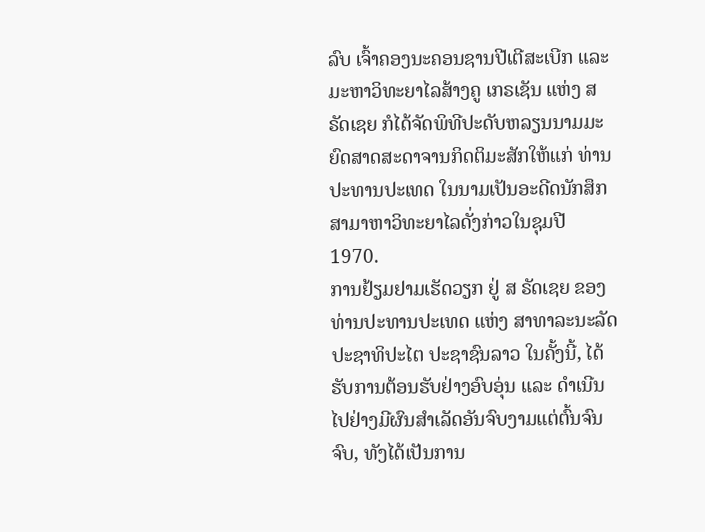ລົບ ເຈົ້າຄອງນະຄອນຊານປີເຕີສະເບີກ ແລະ ມະຫາວິທະຍາໄລສ້າງຄູ ເກຣເຊັນ ແຫ່ງ ສ ຣັດເຊຍ ກໍໄດ້ຈັດພິທີປະດັບຫລຽນນາມມະຍົດສາດສະດາຈານກິດຕິມະສັກໃຫ້ແກ່ ທ່ານ ປະທານປະເທດ ໃນນາມເປັນອະດີດນັກສຶກສາມາຫາວິທະຍາໄລດັ່ງກ່າວໃນຊຸມປີ 1970.
ການຢ້ຽມຢາມເຮັດວຽກ ຢູ່ ສ ຣັດເຊຍ ຂອງ ທ່ານປະທານປະເທດ ແຫ່ງ ສາທາລະນະລັດ ປະຊາທິປະໄຕ ປະຊາຊົນລາວ ໃນຄັ້ງນີ້, ໄດ້ຮັບການຕ້ອນຮັບຢ່າງອົບອຸ່ນ ແລະ ດໍາເນີນໄປຢ່າງມີຜົນສໍາເລັດອັນຈົບງາມແຕ່ຕົ້ນຈົນຈົບ, ທັງໄດ້ເປັນການ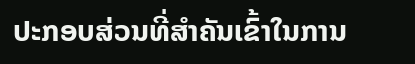ປະກອບສ່ວນທີ່ສໍາຄັນເຂົ້າໃນການ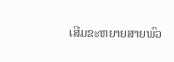ເສີມຂະຫຍາຍສາຍພົວ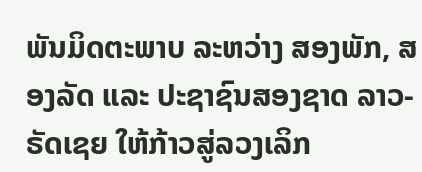ພັນມິດຕະພາບ ລະຫວ່າງ ສອງພັກ, ສອງລັດ ແລະ ປະຊາຊົນສອງຊາດ ລາວ-ຣັດເຊຍ ໃຫ້ກ້າວສູ່ລວງເລິກ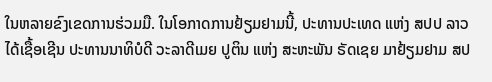ໃນຫລາຍຂົງເຂດການຮ່ວມມື. ໃນໂອກາດການຢ້ຽມຢາມນີ້, ປະທານປະເທດ ແຫ່ງ ສປປ ລາວ ໄດ້ເຊື້ອເຊີນ ປະທານນາທິບໍດີ ວະລາດີເມຍ ປູຕິນ ແຫ່ງ ສະຫະພັນ ຣັດເຊຍ ມາຢ້ຽມຢາມ ສປ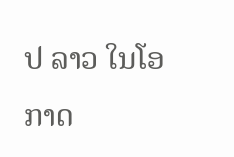ປ ລາວ ໃນໂອກາດ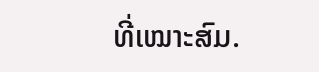ທີ່ເໝາະສົມ.